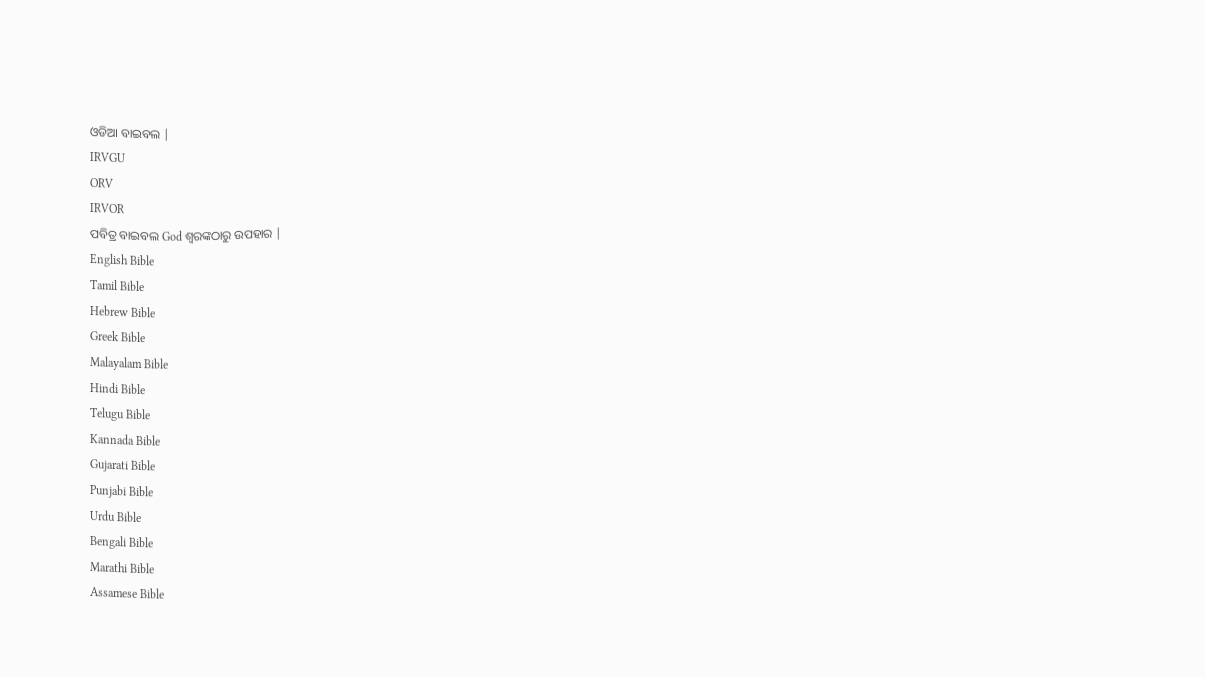ଓଡିଆ ବାଇବଲ |
IRVGU
ORV
IRVOR
ପବିତ୍ର ବାଇବଲ God ଶ୍ବରଙ୍କଠାରୁ ଉପହାର |
English Bible
Tamil Bible
Hebrew Bible
Greek Bible
Malayalam Bible
Hindi Bible
Telugu Bible
Kannada Bible
Gujarati Bible
Punjabi Bible
Urdu Bible
Bengali Bible
Marathi Bible
Assamese Bible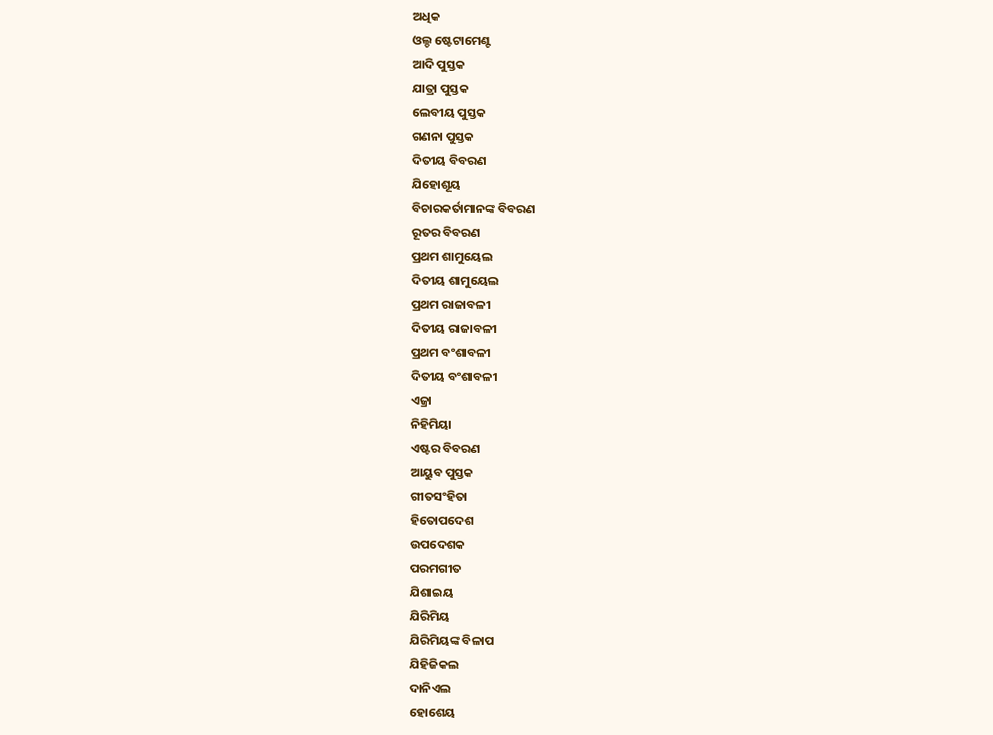ଅଧିକ
ଓଲ୍ଡ ଷ୍ଟେଟାମେଣ୍ଟ
ଆଦି ପୁସ୍ତକ
ଯାତ୍ରା ପୁସ୍ତକ
ଲେବୀୟ ପୁସ୍ତକ
ଗଣନା ପୁସ୍ତକ
ଦିତୀୟ ବିବରଣ
ଯିହୋଶୂୟ
ବିଚାରକର୍ତାମାନଙ୍କ ବିବରଣ
ରୂତର ବିବରଣ
ପ୍ରଥମ ଶାମୁୟେଲ
ଦିତୀୟ ଶାମୁୟେଲ
ପ୍ରଥମ ରାଜାବଳୀ
ଦିତୀୟ ରାଜାବଳୀ
ପ୍ରଥମ ବଂଶାବଳୀ
ଦିତୀୟ ବଂଶାବଳୀ
ଏଜ୍ରା
ନିହିମିୟା
ଏଷ୍ଟର ବିବରଣ
ଆୟୁବ ପୁସ୍ତକ
ଗୀତସଂହିତା
ହିତୋପଦେଶ
ଉପଦେଶକ
ପରମଗୀତ
ଯିଶାଇୟ
ଯିରିମିୟ
ଯିରିମିୟଙ୍କ ବିଳାପ
ଯିହିଜିକଲ
ଦାନିଏଲ
ହୋଶେୟ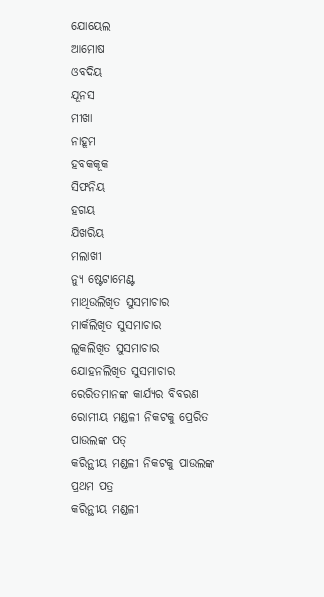ଯୋୟେଲ
ଆମୋଷ
ଓବଦିୟ
ଯୂନସ
ମୀଖା
ନାହୂମ
ହବକକୂକ
ସିଫନିୟ
ହଗୟ
ଯିଖରିୟ
ମଲାଖୀ
ନ୍ୟୁ ଷ୍ଟେଟାମେଣ୍ଟ
ମାଥିଉଲିଖିତ ସୁସମାଚାର
ମାର୍କଲିଖିତ ସୁସମାଚାର
ଲୂକଲିଖିତ ସୁସମାଚାର
ଯୋହନଲିଖିତ ସୁସମାଚାର
ରେରିତମାନଙ୍କ କାର୍ଯ୍ୟର ବିବରଣ
ରୋମୀୟ ମଣ୍ଡଳୀ ନିକଟକୁ ପ୍ରେରିତ ପାଉଲଙ୍କ ପତ୍
କରିନ୍ଥୀୟ ମଣ୍ଡଳୀ ନିକଟକୁ ପାଉଲଙ୍କ ପ୍ରଥମ ପତ୍ର
କରିନ୍ଥୀୟ ମଣ୍ଡଳୀ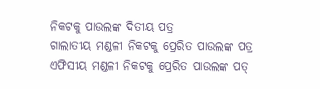ନିକଟକୁ ପାଉଲଙ୍କ ଦିତୀୟ ପତ୍ର
ଗାଲାତୀୟ ମଣ୍ଡଳୀ ନିକଟକୁ ପ୍ରେରିତ ପାଉଲଙ୍କ ପତ୍ର
ଏଫିସୀୟ ମଣ୍ଡଳୀ ନିକଟକୁ ପ୍ରେରିତ ପାଉଲଙ୍କ ପତ୍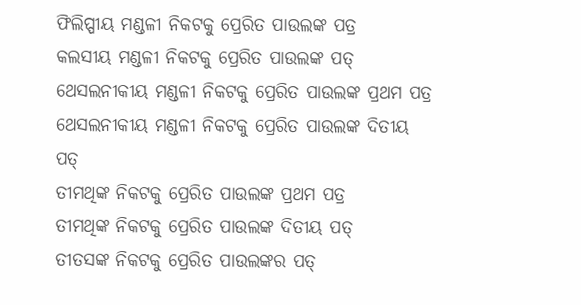ଫିଲିପ୍ପୀୟ ମଣ୍ଡଳୀ ନିକଟକୁ ପ୍ରେରିତ ପାଉଲଙ୍କ ପତ୍ର
କଲସୀୟ ମଣ୍ଡଳୀ ନିକଟକୁ ପ୍ରେରିତ ପାଉଲଙ୍କ ପତ୍
ଥେସଲନୀକୀୟ ମଣ୍ଡଳୀ ନିକଟକୁ ପ୍ରେରିତ ପାଉଲଙ୍କ ପ୍ରଥମ ପତ୍ର
ଥେସଲନୀକୀୟ ମଣ୍ଡଳୀ ନିକଟକୁ ପ୍ରେରିତ ପାଉଲଙ୍କ ଦିତୀୟ ପତ୍
ତୀମଥିଙ୍କ ନିକଟକୁ ପ୍ରେରିତ ପାଉଲଙ୍କ ପ୍ରଥମ ପତ୍ର
ତୀମଥିଙ୍କ ନିକଟକୁ ପ୍ରେରିତ ପାଉଲଙ୍କ ଦିତୀୟ ପତ୍
ତୀତସଙ୍କ ନିକଟକୁ ପ୍ରେରିତ ପାଉଲଙ୍କର ପତ୍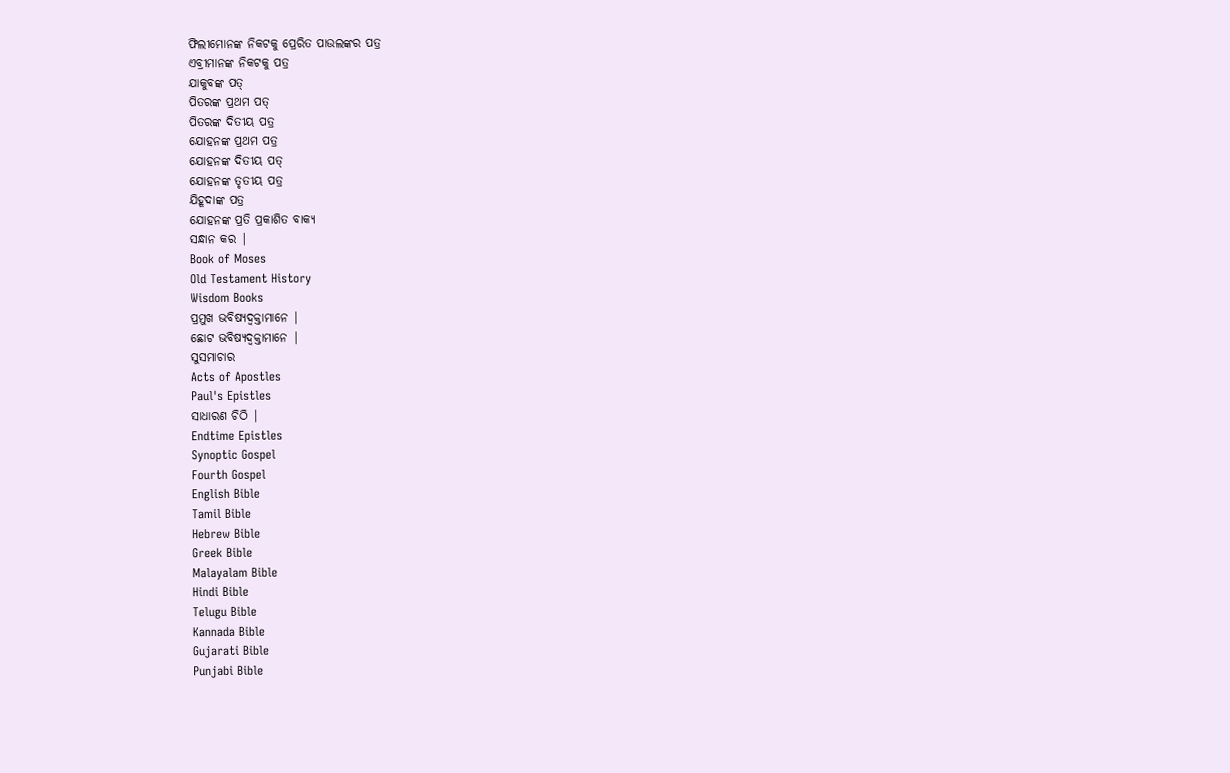ଫିଲୀମୋନଙ୍କ ନିକଟକୁ ପ୍ରେରିତ ପାଉଲଙ୍କର ପତ୍ର
ଏବ୍ରୀମାନଙ୍କ ନିକଟକୁ ପତ୍ର
ଯାକୁବଙ୍କ ପତ୍
ପିତରଙ୍କ ପ୍ରଥମ ପତ୍
ପିତରଙ୍କ ଦିତୀୟ ପତ୍ର
ଯୋହନଙ୍କ ପ୍ରଥମ ପତ୍ର
ଯୋହନଙ୍କ ଦିତୀୟ ପତ୍
ଯୋହନଙ୍କ ତୃତୀୟ ପତ୍ର
ଯିହୂଦାଙ୍କ ପତ୍ର
ଯୋହନଙ୍କ ପ୍ରତି ପ୍ରକାଶିତ ବାକ୍ୟ
ସନ୍ଧାନ କର |
Book of Moses
Old Testament History
Wisdom Books
ପ୍ରମୁଖ ଭବିଷ୍ୟଦ୍ବକ୍ତାମାନେ |
ଛୋଟ ଭବିଷ୍ୟଦ୍ବକ୍ତାମାନେ |
ସୁସମାଚାର
Acts of Apostles
Paul's Epistles
ସାଧାରଣ ଚିଠି |
Endtime Epistles
Synoptic Gospel
Fourth Gospel
English Bible
Tamil Bible
Hebrew Bible
Greek Bible
Malayalam Bible
Hindi Bible
Telugu Bible
Kannada Bible
Gujarati Bible
Punjabi Bible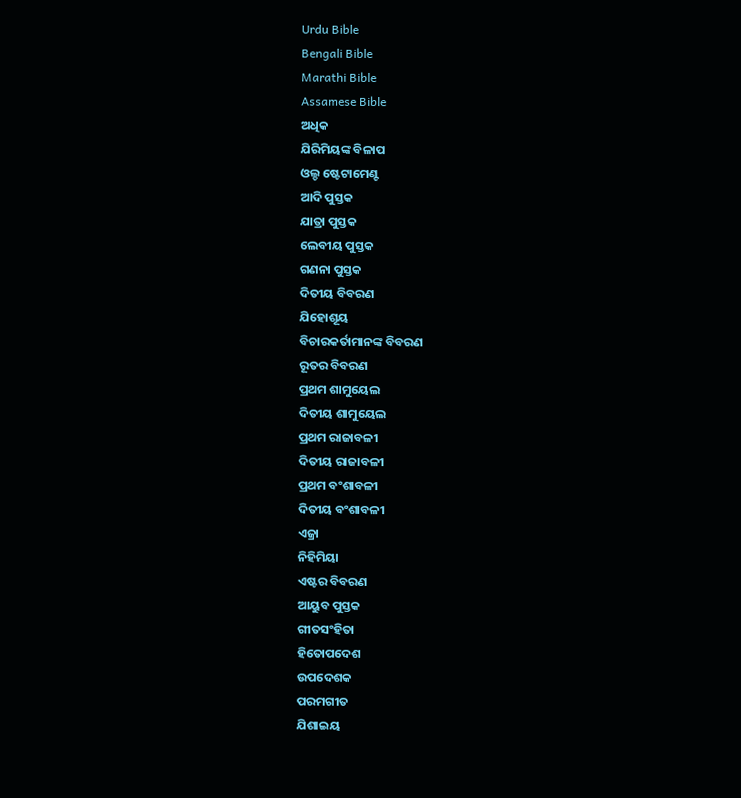Urdu Bible
Bengali Bible
Marathi Bible
Assamese Bible
ଅଧିକ
ଯିରିମିୟଙ୍କ ବିଳାପ
ଓଲ୍ଡ ଷ୍ଟେଟାମେଣ୍ଟ
ଆଦି ପୁସ୍ତକ
ଯାତ୍ରା ପୁସ୍ତକ
ଲେବୀୟ ପୁସ୍ତକ
ଗଣନା ପୁସ୍ତକ
ଦିତୀୟ ବିବରଣ
ଯିହୋଶୂୟ
ବିଚାରକର୍ତାମାନଙ୍କ ବିବରଣ
ରୂତର ବିବରଣ
ପ୍ରଥମ ଶାମୁୟେଲ
ଦିତୀୟ ଶାମୁୟେଲ
ପ୍ରଥମ ରାଜାବଳୀ
ଦିତୀୟ ରାଜାବଳୀ
ପ୍ରଥମ ବଂଶାବଳୀ
ଦିତୀୟ ବଂଶାବଳୀ
ଏଜ୍ରା
ନିହିମିୟା
ଏଷ୍ଟର ବିବରଣ
ଆୟୁବ ପୁସ୍ତକ
ଗୀତସଂହିତା
ହିତୋପଦେଶ
ଉପଦେଶକ
ପରମଗୀତ
ଯିଶାଇୟ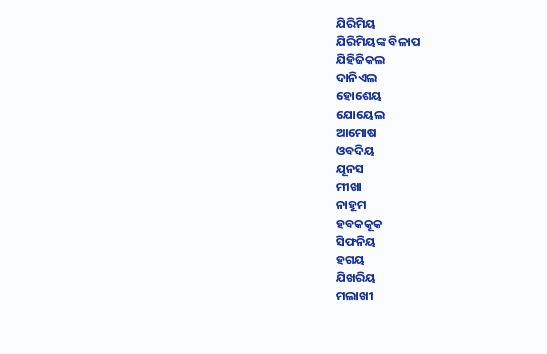ଯିରିମିୟ
ଯିରିମିୟଙ୍କ ବିଳାପ
ଯିହିଜିକଲ
ଦାନିଏଲ
ହୋଶେୟ
ଯୋୟେଲ
ଆମୋଷ
ଓବଦିୟ
ଯୂନସ
ମୀଖା
ନାହୂମ
ହବକକୂକ
ସିଫନିୟ
ହଗୟ
ଯିଖରିୟ
ମଲାଖୀ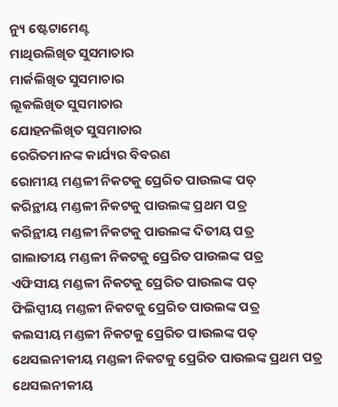ନ୍ୟୁ ଷ୍ଟେଟାମେଣ୍ଟ
ମାଥିଉଲିଖିତ ସୁସମାଚାର
ମାର୍କଲିଖିତ ସୁସମାଚାର
ଲୂକଲିଖିତ ସୁସମାଚାର
ଯୋହନଲିଖିତ ସୁସମାଚାର
ରେରିତମାନଙ୍କ କାର୍ଯ୍ୟର ବିବରଣ
ରୋମୀୟ ମଣ୍ଡଳୀ ନିକଟକୁ ପ୍ରେରିତ ପାଉଲଙ୍କ ପତ୍
କରିନ୍ଥୀୟ ମଣ୍ଡଳୀ ନିକଟକୁ ପାଉଲଙ୍କ ପ୍ରଥମ ପତ୍ର
କରିନ୍ଥୀୟ ମଣ୍ଡଳୀ ନିକଟକୁ ପାଉଲଙ୍କ ଦିତୀୟ ପତ୍ର
ଗାଲାତୀୟ ମଣ୍ଡଳୀ ନିକଟକୁ ପ୍ରେରିତ ପାଉଲଙ୍କ ପତ୍ର
ଏଫିସୀୟ ମଣ୍ଡଳୀ ନିକଟକୁ ପ୍ରେରିତ ପାଉଲଙ୍କ ପତ୍
ଫିଲିପ୍ପୀୟ ମଣ୍ଡଳୀ ନିକଟକୁ ପ୍ରେରିତ ପାଉଲଙ୍କ ପତ୍ର
କଲସୀୟ ମଣ୍ଡଳୀ ନିକଟକୁ ପ୍ରେରିତ ପାଉଲଙ୍କ ପତ୍
ଥେସଲନୀକୀୟ ମଣ୍ଡଳୀ ନିକଟକୁ ପ୍ରେରିତ ପାଉଲଙ୍କ ପ୍ରଥମ ପତ୍ର
ଥେସଲନୀକୀୟ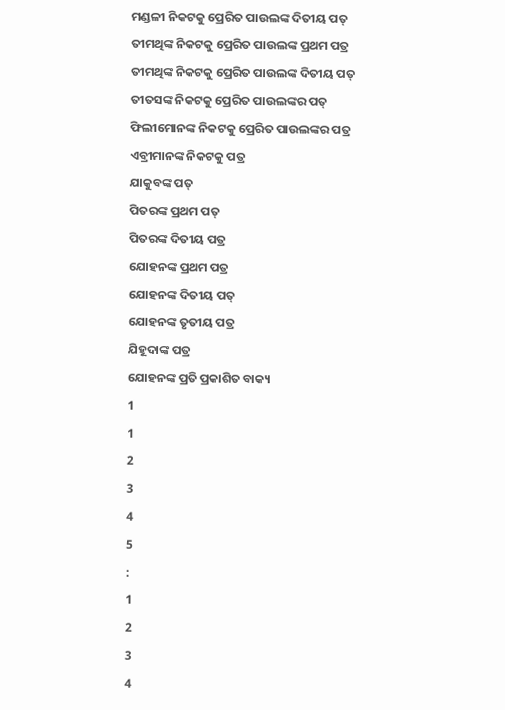ମଣ୍ଡଳୀ ନିକଟକୁ ପ୍ରେରିତ ପାଉଲଙ୍କ ଦିତୀୟ ପତ୍
ତୀମଥିଙ୍କ ନିକଟକୁ ପ୍ରେରିତ ପାଉଲଙ୍କ ପ୍ରଥମ ପତ୍ର
ତୀମଥିଙ୍କ ନିକଟକୁ ପ୍ରେରିତ ପାଉଲଙ୍କ ଦିତୀୟ ପତ୍
ତୀତସଙ୍କ ନିକଟକୁ ପ୍ରେରିତ ପାଉଲଙ୍କର ପତ୍
ଫିଲୀମୋନଙ୍କ ନିକଟକୁ ପ୍ରେରିତ ପାଉଲଙ୍କର ପତ୍ର
ଏବ୍ରୀମାନଙ୍କ ନିକଟକୁ ପତ୍ର
ଯାକୁବଙ୍କ ପତ୍
ପିତରଙ୍କ ପ୍ରଥମ ପତ୍
ପିତରଙ୍କ ଦିତୀୟ ପତ୍ର
ଯୋହନଙ୍କ ପ୍ରଥମ ପତ୍ର
ଯୋହନଙ୍କ ଦିତୀୟ ପତ୍
ଯୋହନଙ୍କ ତୃତୀୟ ପତ୍ର
ଯିହୂଦାଙ୍କ ପତ୍ର
ଯୋହନଙ୍କ ପ୍ରତି ପ୍ରକାଶିତ ବାକ୍ୟ
1
1
2
3
4
5
:
1
2
3
4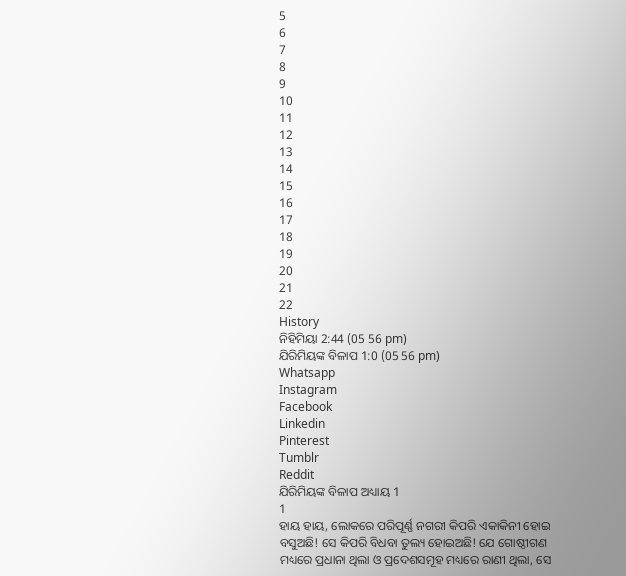5
6
7
8
9
10
11
12
13
14
15
16
17
18
19
20
21
22
History
ନିହିମିୟା 2:44 (05 56 pm)
ଯିରିମିୟଙ୍କ ବିଳାପ 1:0 (05 56 pm)
Whatsapp
Instagram
Facebook
Linkedin
Pinterest
Tumblr
Reddit
ଯିରିମିୟଙ୍କ ବିଳାପ ଅଧ୍ୟାୟ 1
1
ହାୟ ହାୟ, ଲୋକରେ ପରିପୂର୍ଣ୍ଣ ନଗରୀ କିପରି ଏକାକିନୀ ହୋଇ ବସୁଅଛି! ସେ କିପରି ବିଧବା ତୁଲ୍ୟ ହୋଇଅଛି! ଯେ ଗୋଷ୍ଠୀଗଣ ମଧ୍ୟରେ ପ୍ରଧାନା ଥିଲା ଓ ପ୍ରଦେଶସମୂହ ମଧ୍ୟରେ ରାଣୀ ଥିଲା, ସେ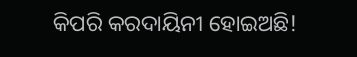କିପରି କରଦାୟିନୀ ହୋଇଅଛି!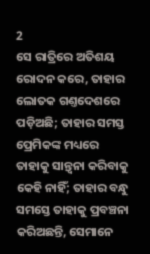2
ସେ ରାତ୍ରିରେ ଅତିଶୟ ରୋଦନ କରେ, ତାହାର ଲୋତକ ଗଣ୍ତଦେଶରେ ପଡ଼ିଅଛି; ତାହାର ସମସ୍ତ ପ୍ରେମିକଙ୍କ ମଧ୍ୟରେ ତାହାକୁ ସାନ୍ତ୍ଵନା କରିବାକୁ କେହି ନାହିଁ; ତାହାର ବନ୍ଧୁ ସମସ୍ତେ ତାହାକୁ ପ୍ରବଞ୍ଚନା କରିଅଛନ୍ତି, ସେମାନେ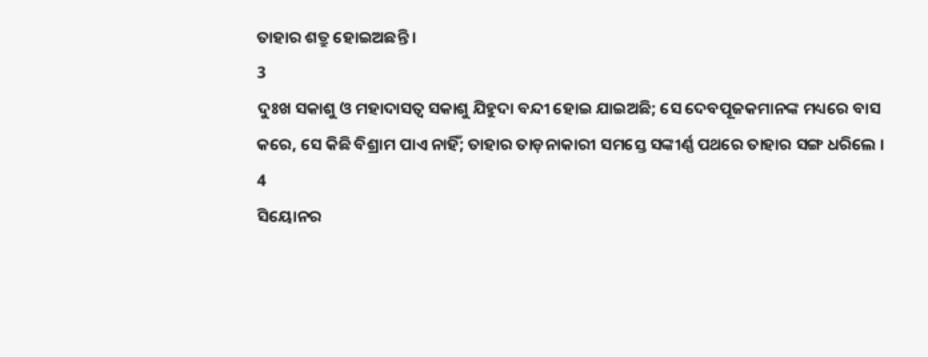ତାହାର ଶତ୍ରୁ ହୋଇଅଛନ୍ତି ।
3
ଦୁଃଖ ସକାଶୁ ଓ ମହାଦାସତ୍ଵ ସକାଶୁ ଯିହୁଦା ବନ୍ଦୀ ହୋଇ ଯାଇଅଛି; ସେ ଦେବପୂଜକମାନଙ୍କ ମଧ୍ୟରେ ବାସ କରେ, ସେ କିଛି ବିଶ୍ରାମ ପାଏ ନାହିଁ; ତାହାର ତାଡ଼ନାକାରୀ ସମସ୍ତେ ସଙ୍କୀର୍ଣ୍ଣ ପଥରେ ତାହାର ସଙ୍ଗ ଧରିଲେ ।
4
ସିୟୋନର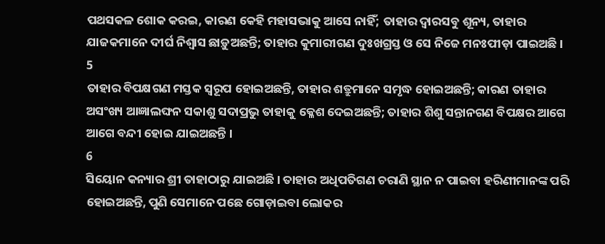ପଥସକଳ ଶୋକ କରଇ, କାରଣ କେହି ମହାସଭାକୁ ଆସେ ନାହିଁ; ତାହାର ଦ୍ଵାରସବୁ ଶୂନ୍ୟ, ତାହାର ଯାଜକମାନେ ଦୀର୍ଘ ନିଶ୍ଵାସ ଛାଡ଼ୁଅଛନ୍ତି; ତାହାର କୁମାରୀଗଣ ଦୁଃଖଗ୍ରସ୍ତ ଓ ସେ ନିଜେ ମନଃପୀଡ଼ା ପାଇଅଛି ।
5
ତାହାର ବିପକ୍ଷଗଣ ମସ୍ତକ ସ୍ଵରୂପ ହୋଇଅଛନ୍ତି, ତାହାର ଶତ୍ରୁମାନେ ସମୃଦ୍ଧ ହୋଇଅଛନ୍ତି; କାରଣ ତାହାର ଅସଂଖ୍ୟ ଆଜ୍ଞାଲଙ୍ଘନ ସକାଶୁ ସଦାପ୍ରଭୁ ତାହାକୁ କ୍ଳେଶ ଦେଇଅଛନ୍ତି; ତାହାର ଶିଶୁ ସନ୍ତାନଗଣ ବିପକ୍ଷର ଆଗେ ଆଗେ ବନ୍ଦୀ ହୋଇ ଯାଇଅଛନ୍ତି ।
6
ସିୟୋନ କନ୍ୟାର ଶ୍ରୀ ତାହାଠାରୁ ଯାଇଅଛି । ତାହାର ଅଧିପତିଗଣ ଚରାଣି ସ୍ଥାନ ନ ପାଇବା ହରିଣୀମାନଙ୍କ ପରି ହୋଇଅଛନ୍ତି, ପୁଣି ସେମାନେ ପଛେ ଗୋଡ଼ାଇବା ଲୋକର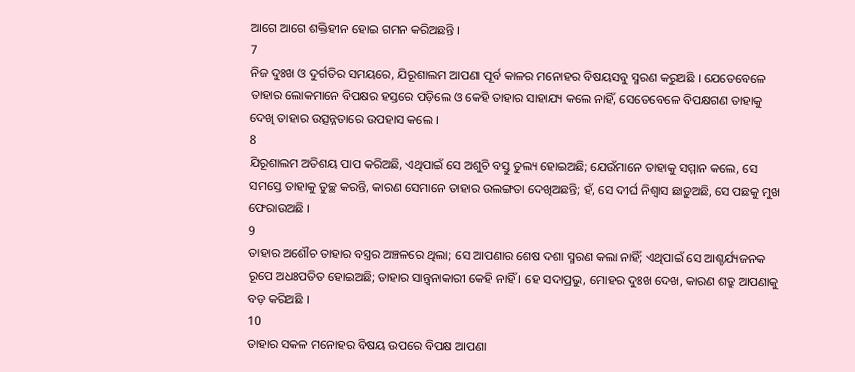ଆଗେ ଆଗେ ଶକ୍ତିହୀନ ହୋଇ ଗମନ କରିଅଛନ୍ତି ।
7
ନିଜ ଦୁଃଖ ଓ ଦୁର୍ଗତିର ସମୟରେ, ଯିରୂଶାଲମ ଆପଣା ପୂର୍ବ କାଳର ମନୋହର ବିଷୟସବୁ ସ୍ମରଣ କରୁଅଛି । ଯେତେବେଳେ ତାହାର ଲୋକମାନେ ବିପକ୍ଷର ହସ୍ତରେ ପଡ଼ିଲେ ଓ କେହି ତାହାର ସାହାଯ୍ୟ କଲେ ନାହିଁ, ସେତେବେଳେ ବିପକ୍ଷଗଣ ତାହାକୁ ଦେଖି ତାହାର ଉତ୍ସନ୍ନତାରେ ଉପହାସ କଲେ ।
8
ଯିରୂଶାଲମ ଅତିଶୟ ପାପ କରିଅଛି, ଏଥିପାଇଁ ସେ ଅଶୁଚି ବସ୍ତୁ ତୁଲ୍ୟ ହୋଇଅଛି; ଯେଉଁମାନେ ତାହାକୁ ସମ୍ମାନ କଲେ, ସେ ସମସ୍ତେ ତାହାକୁ ତୁଚ୍ଛ କରନ୍ତି, କାରଣ ସେମାନେ ତାହାର ଉଲଙ୍ଗତା ଦେଖିଅଛନ୍ତି; ହଁ, ସେ ଦୀର୍ଘ ନିଶ୍ଵାସ ଛାଡ଼ୁଅଛି, ସେ ପଛକୁ ମୁଖ ଫେରାଉଅଛି ।
9
ତାହାର ଅଶୌଚ ତାହାର ବସ୍ତ୍ରର ଅଞ୍ଚଳରେ ଥିଲା; ସେ ଆପଣାର ଶେଷ ଦଶା ସ୍ମରଣ କଲା ନାହିଁ; ଏଥିପାଇଁ ସେ ଆଶ୍ଚର୍ଯ୍ୟଜନକ ରୂପେ ଅଧଃପତିତ ହୋଇଅଛି; ତାହାର ସାନ୍ତ୍ଵନାକାରୀ କେହି ନାହିଁ । ହେ ସଦାପ୍ରଭୁ, ମୋହର ଦୁଃଖ ଦେଖ, କାରଣ ଶତ୍ରୁ ଆପଣାକୁ ବଡ଼ କରିଅଛି ।
10
ତାହାର ସକଳ ମନୋହର ବିଷୟ ଉପରେ ବିପକ୍ଷ ଆପଣା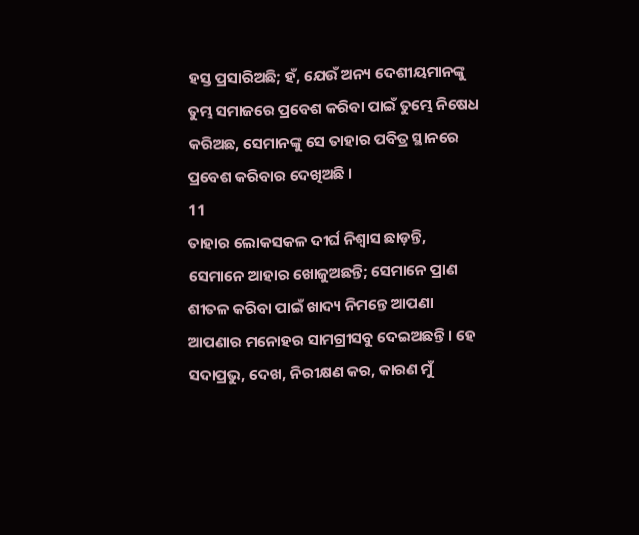ହସ୍ତ ପ୍ରସାରିଅଛି; ହଁ, ଯେଉଁ ଅନ୍ୟ ଦେଶୀୟମାନଙ୍କୁ ତୁମ୍ଭ ସମାଜରେ ପ୍ରବେଶ କରିବା ପାଇଁ ତୁମ୍ଭେ ନିଷେଧ କରିଅଛ, ସେମାନଙ୍କୁ ସେ ତାହାର ପବିତ୍ର ସ୍ଥାନରେ ପ୍ରବେଶ କରିବାର ଦେଖିଅଛି ।
11
ତାହାର ଲୋକସକଳ ଦୀର୍ଘ ନିଶ୍ଵାସ ଛାଡ଼ନ୍ତି, ସେମାନେ ଆହାର ଖୋଜୁଅଛନ୍ତି; ସେମାନେ ପ୍ରାଣ ଶୀତଳ କରିବା ପାଇଁ ଖାଦ୍ୟ ନିମନ୍ତେ ଆପଣା ଆପଣାର ମନୋହର ସାମଗ୍ରୀସବୁ ଦେଇଅଛନ୍ତି । ହେ ସଦାପ୍ରଭୁ, ଦେଖ, ନିରୀକ୍ଷଣ କର, କାରଣ ମୁଁ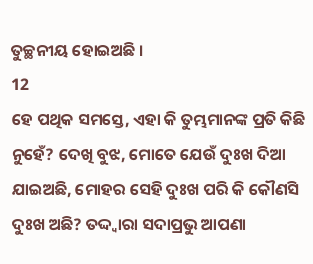ତୁଚ୍ଛନୀୟ ହୋଇଅଛି ।
12
ହେ ପଥିକ ସମସ୍ତେ, ଏହା କି ତୁମ୍ଭମାନଙ୍କ ପ୍ରତି କିଛି ନୁହେଁ? ଦେଖି ବୁଝ, ମୋତେ ଯେଉଁ ଦୁଃଖ ଦିଆ ଯାଇଅଛି, ମୋହର ସେହି ଦୁଃଖ ପରି କି କୌଣସି ଦୁଃଖ ଅଛି? ତଦ୍ଦ୍ଵାରା ସଦାପ୍ରଭୁ ଆପଣା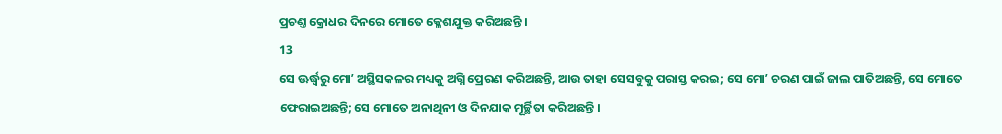ପ୍ରଚଣ୍ତ କ୍ରୋଧର ଦିନରେ ମୋତେ କ୍ଳେଶଯୁକ୍ତ କରିଅଛନ୍ତି ।
13
ସେ ଊର୍ଦ୍ଧ୍ଵରୁ ମୋʼ ଅସ୍ଥିସକଳର ମଧ୍ୟକୁ ଅଗ୍ନି ପ୍ରେରଣ କରିଅଛନ୍ତି, ଆଉ ତାହା ସେସବୁକୁ ପରାସ୍ତ କରଇ; ସେ ମୋʼ ଚରଣ ପାଇଁ ଜାଲ ପାତିଅଛନ୍ତି, ସେ ମୋତେ ଫେରାଇଅଛନ୍ତି; ସେ ମୋତେ ଅନାଥିନୀ ଓ ଦିନଯାକ ମୂର୍ଚ୍ଛିତା କରିଅଛନ୍ତି ।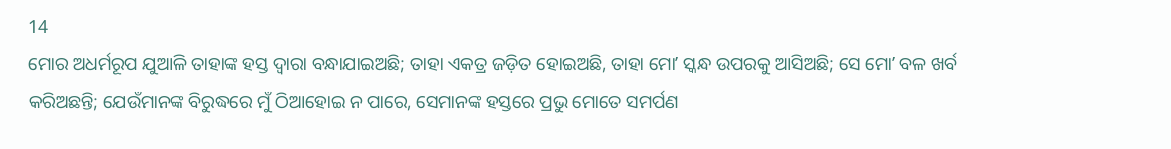14
ମୋର ଅଧର୍ମରୂପ ଯୁଆଳି ତାହାଙ୍କ ହସ୍ତ ଦ୍ଵାରା ବନ୍ଧାଯାଇଅଛି; ତାହା ଏକତ୍ର ଜଡ଼ିତ ହୋଇଅଛି, ତାହା ମୋʼ ସ୍କନ୍ଧ ଉପରକୁ ଆସିଅଛି; ସେ ମୋʼ ବଳ ଖର୍ବ କରିଅଛନ୍ତି; ଯେଉଁମାନଙ୍କ ବିରୁଦ୍ଧରେ ମୁଁ ଠିଆହୋଇ ନ ପାରେ, ସେମାନଙ୍କ ହସ୍ତରେ ପ୍ରଭୁ ମୋତେ ସମର୍ପଣ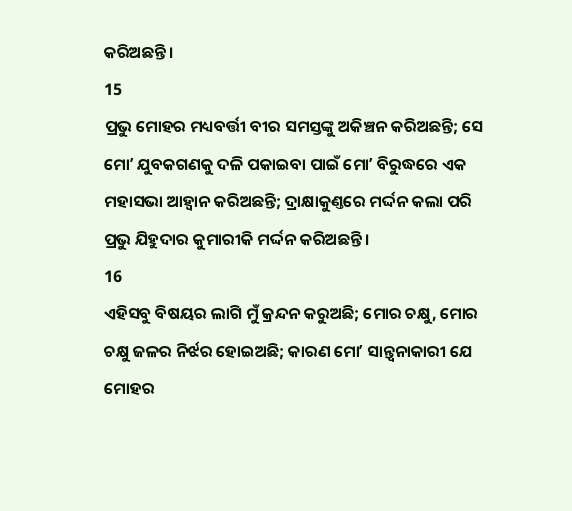କରିଅଛନ୍ତି ।
15
ପ୍ରଭୁ ମୋହର ମଧ୍ୟବର୍ତ୍ତୀ ବୀର ସମସ୍ତଙ୍କୁ ଅକିଞ୍ଚନ କରିଅଛନ୍ତି; ସେ ମୋʼ ଯୁବକଗଣକୁ ଦଳି ପକାଇବା ପାଇଁ ମୋʼ ବିରୁଦ୍ଧରେ ଏକ ମହାସଭା ଆହ୍ଵାନ କରିଅଛନ୍ତି; ଦ୍ରାକ୍ଷାକୁଣ୍ତରେ ମର୍ଦ୍ଦନ କଲା ପରି ପ୍ରଭୁ ଯିହୁଦାର କୁମାରୀକି ମର୍ଦ୍ଦନ କରିଅଛନ୍ତି ।
16
ଏହିସବୁ ବିଷୟର ଲାଗି ମୁଁ କ୍ରନ୍ଦନ କରୁଅଛି; ମୋର ଚକ୍ଷୁ, ମୋର ଚକ୍ଷୁ ଜଳର ନିର୍ଝର ହୋଇଅଛି; କାରଣ ମୋʼ ସାନ୍ତ୍ଵନାକାରୀ ଯେ ମୋହର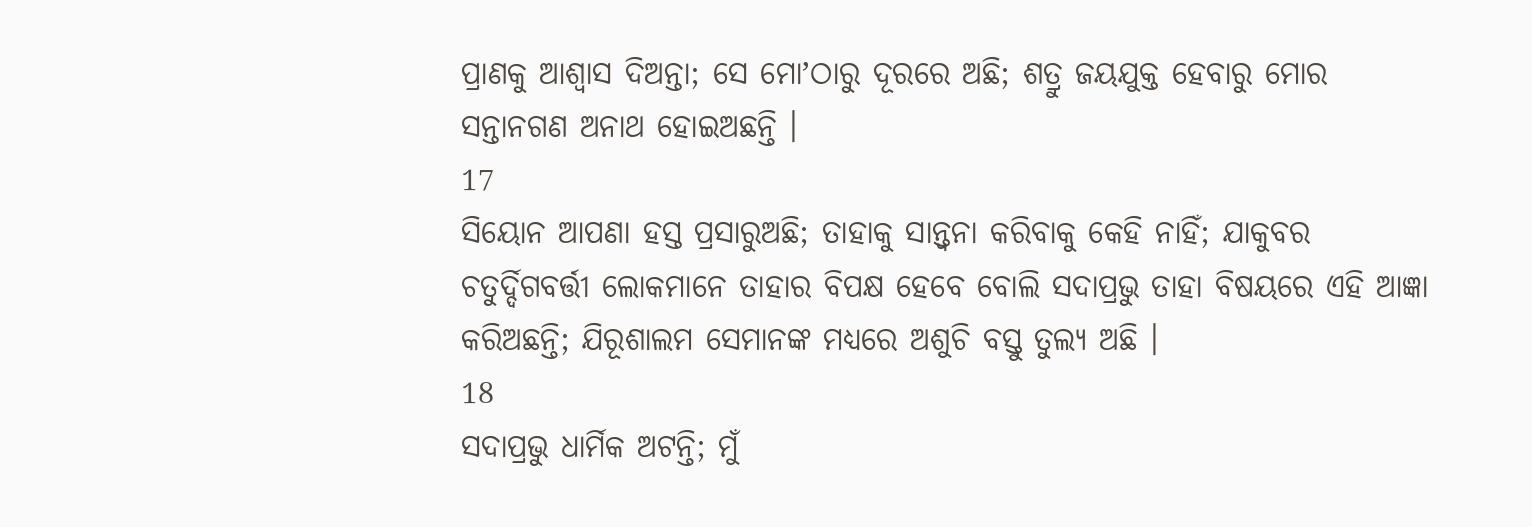ପ୍ରାଣକୁ ଆଶ୍ଵାସ ଦିଅନ୍ତା; ସେ ମୋʼଠାରୁ ଦୂରରେ ଅଛି; ଶତ୍ରୁ ଜୟଯୁକ୍ତ ହେବାରୁ ମୋର ସନ୍ତାନଗଣ ଅନାଥ ହୋଇଅଛନ୍ତି ।
17
ସିୟୋନ ଆପଣା ହସ୍ତ ପ୍ରସାରୁଅଛି; ତାହାକୁ ସାନ୍ତ୍ଵନା କରିବାକୁ କେହି ନାହିଁ; ଯାକୁବର ଚତୁର୍ଦ୍ଦିଗବର୍ତ୍ତୀ ଲୋକମାନେ ତାହାର ବିପକ୍ଷ ହେବେ ବୋଲି ସଦାପ୍ରଭୁ ତାହା ବିଷୟରେ ଏହି ଆଜ୍ଞା କରିଅଛନ୍ତି; ଯିରୂଶାଲମ ସେମାନଙ୍କ ମଧ୍ୟରେ ଅଶୁଚି ବସ୍ତୁ ତୁଲ୍ୟ ଅଛି ।
18
ସଦାପ୍ରଭୁ ଧାର୍ମିକ ଅଟନ୍ତି; ମୁଁ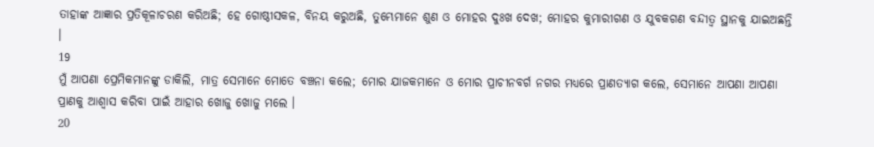ତାହାଙ୍କ ଆଜ୍ଞାର ପ୍ରତିକୂଳାଚରଣ କରିଅଛି; ହେ ଗୋଷ୍ଠୀସକଳ, ବିନୟ କରୁଅଛି, ତୁମ୍ଭେମାନେ ଶୁଣ ଓ ମୋହର ଦୁଃଖ ଦେଖ; ମୋହର କୁମାରୀଗଣ ଓ ଯୁବକଗଣ ବନ୍ଦୀତ୍ଵ ସ୍ଥାନକୁ ଯାଇଅଛନ୍ତି ।
19
ମୁଁ ଆପଣା ପ୍ରେମିକମାନଙ୍କୁ ଡାକିଲି, ମାତ୍ର ସେମାନେ ମୋତେ ବଞ୍ଚନା କଲେ; ମୋର ଯାଜକମାନେ ଓ ମୋର ପ୍ରାଚୀନବର୍ଗ ନଗର ମଧ୍ୟରେ ପ୍ରାଣତ୍ୟାଗ କଲେ, ସେମାନେ ଆପଣା ଆପଣା ପ୍ରାଣକୁ ଆଶ୍ଵାସ କରିବା ପାଇଁ ଆହାର ଖୋଜୁ ଖୋଜୁ ମଲେ ।
20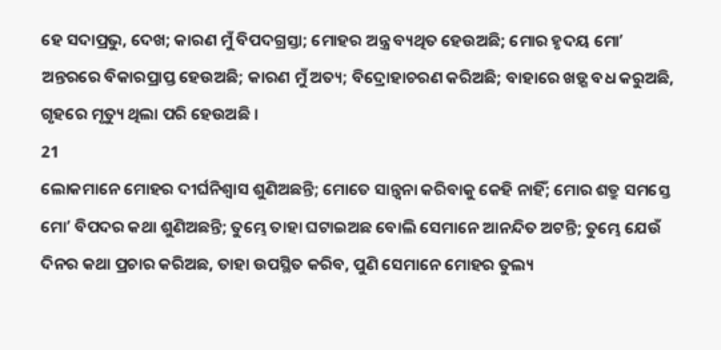ହେ ସଦାପ୍ରଭୁ, ଦେଖ; କାରଣ ମୁଁ ବିପଦଗ୍ରସ୍ତା; ମୋହର ଅନ୍ତ୍ର ବ୍ୟଥିତ ହେଉଅଛି; ମୋର ହୃଦୟ ମୋʼ ଅନ୍ତରରେ ବିକାରପ୍ରାପ୍ତ ହେଉଅଛି; କାରଣ ମୁଁ ଅତ୍ୟ; ବିଦ୍ରୋହାଚରଣ କରିଅଛି; ବାହାରେ ଖଡ଼୍ଗ ବଧ କରୁଅଛି, ଗୃହରେ ମୃତ୍ୟୁ ଥିଲା ପରି ହେଉଅଛି ।
21
ଲୋକମାନେ ମୋହର ଦୀର୍ଘନିଶ୍ଵାସ ଶୁଣିଅଛନ୍ତି; ମୋତେ ସାନ୍ତ୍ଵନା କରିବାକୁ କେହି ନାହିଁ; ମୋର ଶତ୍ରୁ ସମସ୍ତେ ମୋʼ ବିପଦର କଥା ଶୁଣିଅଛନ୍ତି; ତୁମ୍ଭେ ତାହା ଘଟାଇଅଛ ବୋଲି ସେମାନେ ଆନନ୍ଦିତ ଅଟନ୍ତି; ତୁମ୍ଭେ ଯେଉଁ ଦିନର କଥା ପ୍ରଚାର କରିଅଛ, ତାହା ଉପସ୍ଥିତ କରିବ, ପୁଣି ସେମାନେ ମୋହର ତୁଲ୍ୟ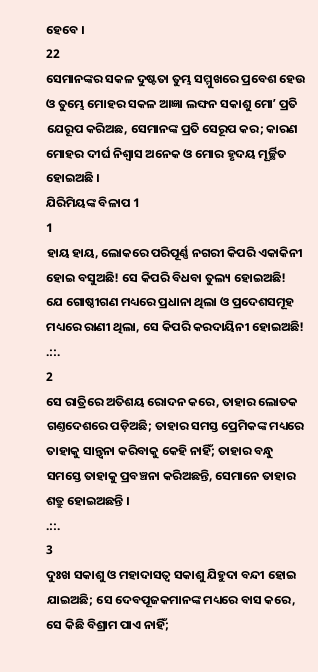ହେବେ ।
22
ସେମାନଙ୍କର ସକଳ ଦୁଷ୍ଟତା ତୁମ୍ଭ ସମ୍ମୁଖରେ ପ୍ରବେଶ ହେଉ ଓ ତୁମ୍ଭେ ମୋହର ସକଳ ଆଜ୍ଞା ଲଙ୍ଘନ ସକାଶୁ ମୋʼ ପ୍ରତି ଯେରୂପ କରିଅଛ, ସେମାନଙ୍କ ପ୍ରତି ସେରୂପ କର; କାରଣ ମୋହର ଦୀର୍ଘ ନିଶ୍ଵାସ ଅନେକ ଓ ମୋର ହୃଦୟ ମୂର୍ଚ୍ଛିତ ହୋଇଅଛି ।
ଯିରିମିୟଙ୍କ ବିଳାପ 1
1
ହାୟ ହାୟ, ଲୋକରେ ପରିପୂର୍ଣ୍ଣ ନଗରୀ କିପରି ଏକାକିନୀ ହୋଇ ବସୁଅଛି! ସେ କିପରି ବିଧବା ତୁଲ୍ୟ ହୋଇଅଛି! ଯେ ଗୋଷ୍ଠୀଗଣ ମଧ୍ୟରେ ପ୍ରଧାନା ଥିଲା ଓ ପ୍ରଦେଶସମୂହ ମଧ୍ୟରେ ରାଣୀ ଥିଲା, ସେ କିପରି କରଦାୟିନୀ ହୋଇଅଛି!
.::.
2
ସେ ରାତ୍ରିରେ ଅତିଶୟ ରୋଦନ କରେ, ତାହାର ଲୋତକ ଗଣ୍ତଦେଶରେ ପଡ଼ିଅଛି; ତାହାର ସମସ୍ତ ପ୍ରେମିକଙ୍କ ମଧ୍ୟରେ ତାହାକୁ ସାନ୍ତ୍ଵନା କରିବାକୁ କେହି ନାହିଁ; ତାହାର ବନ୍ଧୁ ସମସ୍ତେ ତାହାକୁ ପ୍ରବଞ୍ଚନା କରିଅଛନ୍ତି, ସେମାନେ ତାହାର ଶତ୍ରୁ ହୋଇଅଛନ୍ତି ।
.::.
3
ଦୁଃଖ ସକାଶୁ ଓ ମହାଦାସତ୍ଵ ସକାଶୁ ଯିହୁଦା ବନ୍ଦୀ ହୋଇ ଯାଇଅଛି; ସେ ଦେବପୂଜକମାନଙ୍କ ମଧ୍ୟରେ ବାସ କରେ, ସେ କିଛି ବିଶ୍ରାମ ପାଏ ନାହିଁ;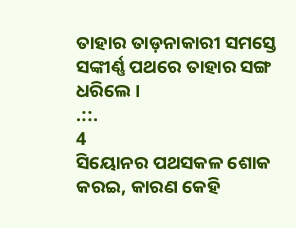ତାହାର ତାଡ଼ନାକାରୀ ସମସ୍ତେ ସଙ୍କୀର୍ଣ୍ଣ ପଥରେ ତାହାର ସଙ୍ଗ ଧରିଲେ ।
.::.
4
ସିୟୋନର ପଥସକଳ ଶୋକ କରଇ, କାରଣ କେହି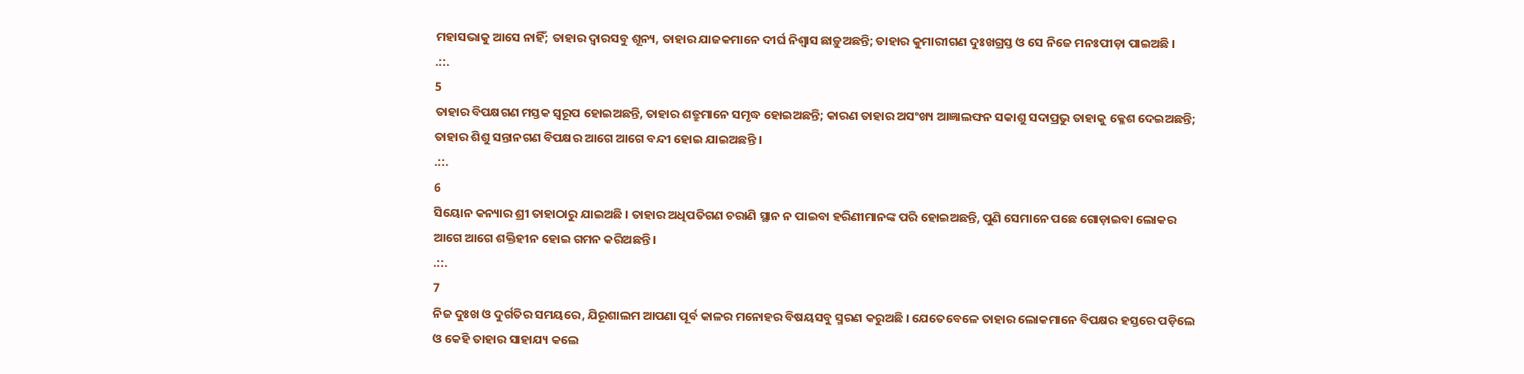ମହାସଭାକୁ ଆସେ ନାହିଁ; ତାହାର ଦ୍ଵାରସବୁ ଶୂନ୍ୟ, ତାହାର ଯାଜକମାନେ ଦୀର୍ଘ ନିଶ୍ଵାସ ଛାଡ଼ୁଅଛନ୍ତି; ତାହାର କୁମାରୀଗଣ ଦୁଃଖଗ୍ରସ୍ତ ଓ ସେ ନିଜେ ମନଃପୀଡ଼ା ପାଇଅଛି ।
.::.
5
ତାହାର ବିପକ୍ଷଗଣ ମସ୍ତକ ସ୍ଵରୂପ ହୋଇଅଛନ୍ତି, ତାହାର ଶତ୍ରୁମାନେ ସମୃଦ୍ଧ ହୋଇଅଛନ୍ତି; କାରଣ ତାହାର ଅସଂଖ୍ୟ ଆଜ୍ଞାଲଙ୍ଘନ ସକାଶୁ ସଦାପ୍ରଭୁ ତାହାକୁ କ୍ଳେଶ ଦେଇଅଛନ୍ତି; ତାହାର ଶିଶୁ ସନ୍ତାନଗଣ ବିପକ୍ଷର ଆଗେ ଆଗେ ବନ୍ଦୀ ହୋଇ ଯାଇଅଛନ୍ତି ।
.::.
6
ସିୟୋନ କନ୍ୟାର ଶ୍ରୀ ତାହାଠାରୁ ଯାଇଅଛି । ତାହାର ଅଧିପତିଗଣ ଚରାଣି ସ୍ଥାନ ନ ପାଇବା ହରିଣୀମାନଙ୍କ ପରି ହୋଇଅଛନ୍ତି, ପୁଣି ସେମାନେ ପଛେ ଗୋଡ଼ାଇବା ଲୋକର ଆଗେ ଆଗେ ଶକ୍ତିହୀନ ହୋଇ ଗମନ କରିଅଛନ୍ତି ।
.::.
7
ନିଜ ଦୁଃଖ ଓ ଦୁର୍ଗତିର ସମୟରେ, ଯିରୂଶାଲମ ଆପଣା ପୂର୍ବ କାଳର ମନୋହର ବିଷୟସବୁ ସ୍ମରଣ କରୁଅଛି । ଯେତେବେଳେ ତାହାର ଲୋକମାନେ ବିପକ୍ଷର ହସ୍ତରେ ପଡ଼ିଲେ ଓ କେହି ତାହାର ସାହାଯ୍ୟ କଲେ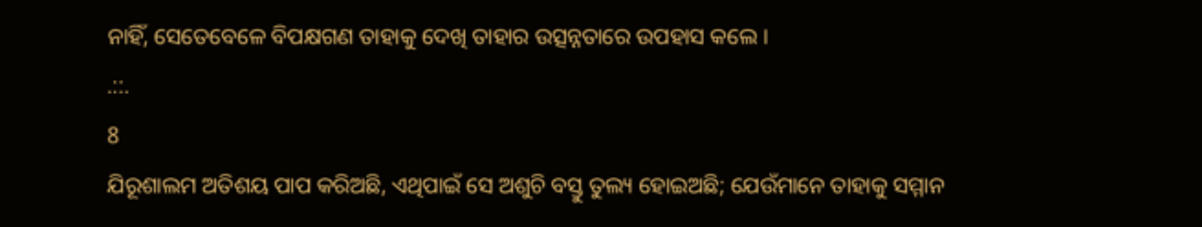ନାହିଁ, ସେତେବେଳେ ବିପକ୍ଷଗଣ ତାହାକୁ ଦେଖି ତାହାର ଉତ୍ସନ୍ନତାରେ ଉପହାସ କଲେ ।
.::.
8
ଯିରୂଶାଲମ ଅତିଶୟ ପାପ କରିଅଛି, ଏଥିପାଇଁ ସେ ଅଶୁଚି ବସ୍ତୁ ତୁଲ୍ୟ ହୋଇଅଛି; ଯେଉଁମାନେ ତାହାକୁ ସମ୍ମାନ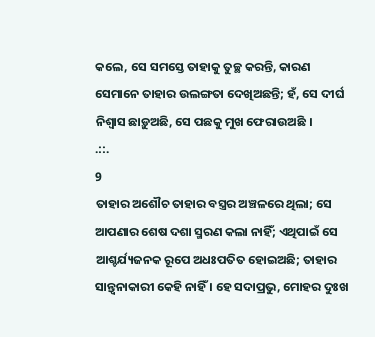କଲେ, ସେ ସମସ୍ତେ ତାହାକୁ ତୁଚ୍ଛ କରନ୍ତି, କାରଣ ସେମାନେ ତାହାର ଉଲଙ୍ଗତା ଦେଖିଅଛନ୍ତି; ହଁ, ସେ ଦୀର୍ଘ ନିଶ୍ଵାସ ଛାଡ଼ୁଅଛି, ସେ ପଛକୁ ମୁଖ ଫେରାଉଅଛି ।
.::.
9
ତାହାର ଅଶୌଚ ତାହାର ବସ୍ତ୍ରର ଅଞ୍ଚଳରେ ଥିଲା; ସେ ଆପଣାର ଶେଷ ଦଶା ସ୍ମରଣ କଲା ନାହିଁ; ଏଥିପାଇଁ ସେ ଆଶ୍ଚର୍ଯ୍ୟଜନକ ରୂପେ ଅଧଃପତିତ ହୋଇଅଛି; ତାହାର ସାନ୍ତ୍ଵନାକାରୀ କେହି ନାହିଁ । ହେ ସଦାପ୍ରଭୁ, ମୋହର ଦୁଃଖ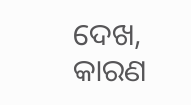ଦେଖ, କାରଣ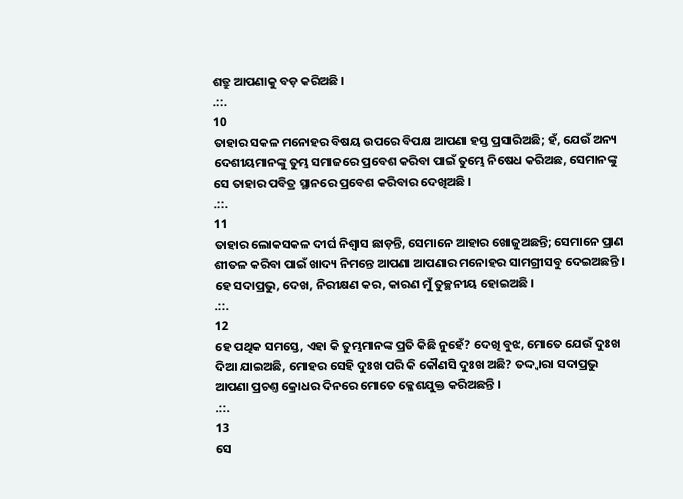ଶତ୍ରୁ ଆପଣାକୁ ବଡ଼ କରିଅଛି ।
.::.
10
ତାହାର ସକଳ ମନୋହର ବିଷୟ ଉପରେ ବିପକ୍ଷ ଆପଣା ହସ୍ତ ପ୍ରସାରିଅଛି; ହଁ, ଯେଉଁ ଅନ୍ୟ ଦେଶୀୟମାନଙ୍କୁ ତୁମ୍ଭ ସମାଜରେ ପ୍ରବେଶ କରିବା ପାଇଁ ତୁମ୍ଭେ ନିଷେଧ କରିଅଛ, ସେମାନଙ୍କୁ ସେ ତାହାର ପବିତ୍ର ସ୍ଥାନରେ ପ୍ରବେଶ କରିବାର ଦେଖିଅଛି ।
.::.
11
ତାହାର ଲୋକସକଳ ଦୀର୍ଘ ନିଶ୍ଵାସ ଛାଡ଼ନ୍ତି, ସେମାନେ ଆହାର ଖୋଜୁଅଛନ୍ତି; ସେମାନେ ପ୍ରାଣ ଶୀତଳ କରିବା ପାଇଁ ଖାଦ୍ୟ ନିମନ୍ତେ ଆପଣା ଆପଣାର ମନୋହର ସାମଗ୍ରୀସବୁ ଦେଇଅଛନ୍ତି । ହେ ସଦାପ୍ରଭୁ, ଦେଖ, ନିରୀକ୍ଷଣ କର, କାରଣ ମୁଁ ତୁଚ୍ଛନୀୟ ହୋଇଅଛି ।
.::.
12
ହେ ପଥିକ ସମସ୍ତେ, ଏହା କି ତୁମ୍ଭମାନଙ୍କ ପ୍ରତି କିଛି ନୁହେଁ? ଦେଖି ବୁଝ, ମୋତେ ଯେଉଁ ଦୁଃଖ ଦିଆ ଯାଇଅଛି, ମୋହର ସେହି ଦୁଃଖ ପରି କି କୌଣସି ଦୁଃଖ ଅଛି? ତଦ୍ଦ୍ଵାରା ସଦାପ୍ରଭୁ ଆପଣା ପ୍ରଚଣ୍ତ କ୍ରୋଧର ଦିନରେ ମୋତେ କ୍ଳେଶଯୁକ୍ତ କରିଅଛନ୍ତି ।
.::.
13
ସେ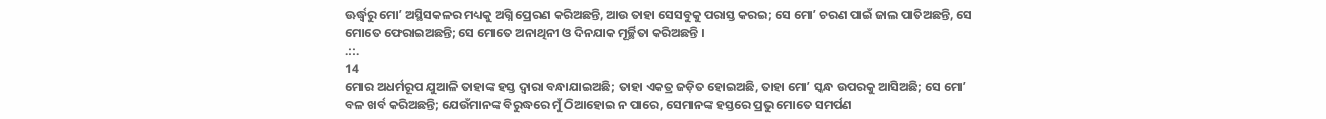ଊର୍ଦ୍ଧ୍ଵରୁ ମୋʼ ଅସ୍ଥିସକଳର ମଧ୍ୟକୁ ଅଗ୍ନି ପ୍ରେରଣ କରିଅଛନ୍ତି, ଆଉ ତାହା ସେସବୁକୁ ପରାସ୍ତ କରଇ; ସେ ମୋʼ ଚରଣ ପାଇଁ ଜାଲ ପାତିଅଛନ୍ତି, ସେ ମୋତେ ଫେରାଇଅଛନ୍ତି; ସେ ମୋତେ ଅନାଥିନୀ ଓ ଦିନଯାକ ମୂର୍ଚ୍ଛିତା କରିଅଛନ୍ତି ।
.::.
14
ମୋର ଅଧର୍ମରୂପ ଯୁଆଳି ତାହାଙ୍କ ହସ୍ତ ଦ୍ଵାରା ବନ୍ଧାଯାଇଅଛି; ତାହା ଏକତ୍ର ଜଡ଼ିତ ହୋଇଅଛି, ତାହା ମୋʼ ସ୍କନ୍ଧ ଉପରକୁ ଆସିଅଛି; ସେ ମୋʼ ବଳ ଖର୍ବ କରିଅଛନ୍ତି; ଯେଉଁମାନଙ୍କ ବିରୁଦ୍ଧରେ ମୁଁ ଠିଆହୋଇ ନ ପାରେ, ସେମାନଙ୍କ ହସ୍ତରେ ପ୍ରଭୁ ମୋତେ ସମର୍ପଣ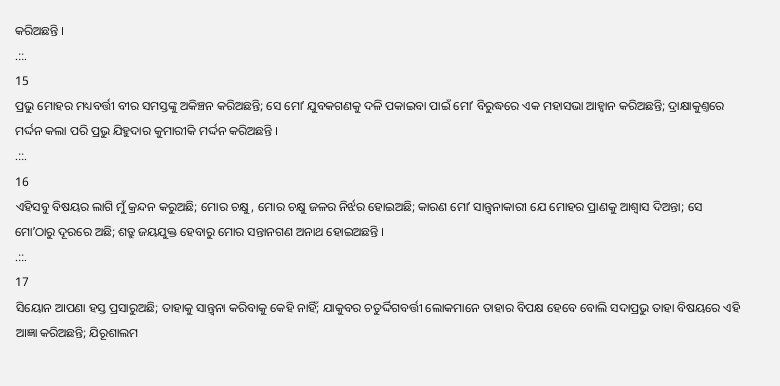କରିଅଛନ୍ତି ।
.::.
15
ପ୍ରଭୁ ମୋହର ମଧ୍ୟବର୍ତ୍ତୀ ବୀର ସମସ୍ତଙ୍କୁ ଅକିଞ୍ଚନ କରିଅଛନ୍ତି; ସେ ମୋʼ ଯୁବକଗଣକୁ ଦଳି ପକାଇବା ପାଇଁ ମୋʼ ବିରୁଦ୍ଧରେ ଏକ ମହାସଭା ଆହ୍ଵାନ କରିଅଛନ୍ତି; ଦ୍ରାକ୍ଷାକୁଣ୍ତରେ ମର୍ଦ୍ଦନ କଲା ପରି ପ୍ରଭୁ ଯିହୁଦାର କୁମାରୀକି ମର୍ଦ୍ଦନ କରିଅଛନ୍ତି ।
.::.
16
ଏହିସବୁ ବିଷୟର ଲାଗି ମୁଁ କ୍ରନ୍ଦନ କରୁଅଛି; ମୋର ଚକ୍ଷୁ, ମୋର ଚକ୍ଷୁ ଜଳର ନିର୍ଝର ହୋଇଅଛି; କାରଣ ମୋʼ ସାନ୍ତ୍ଵନାକାରୀ ଯେ ମୋହର ପ୍ରାଣକୁ ଆଶ୍ଵାସ ଦିଅନ୍ତା; ସେ ମୋʼଠାରୁ ଦୂରରେ ଅଛି; ଶତ୍ରୁ ଜୟଯୁକ୍ତ ହେବାରୁ ମୋର ସନ୍ତାନଗଣ ଅନାଥ ହୋଇଅଛନ୍ତି ।
.::.
17
ସିୟୋନ ଆପଣା ହସ୍ତ ପ୍ରସାରୁଅଛି; ତାହାକୁ ସାନ୍ତ୍ଵନା କରିବାକୁ କେହି ନାହିଁ; ଯାକୁବର ଚତୁର୍ଦ୍ଦିଗବର୍ତ୍ତୀ ଲୋକମାନେ ତାହାର ବିପକ୍ଷ ହେବେ ବୋଲି ସଦାପ୍ରଭୁ ତାହା ବିଷୟରେ ଏହି ଆଜ୍ଞା କରିଅଛନ୍ତି; ଯିରୂଶାଲମ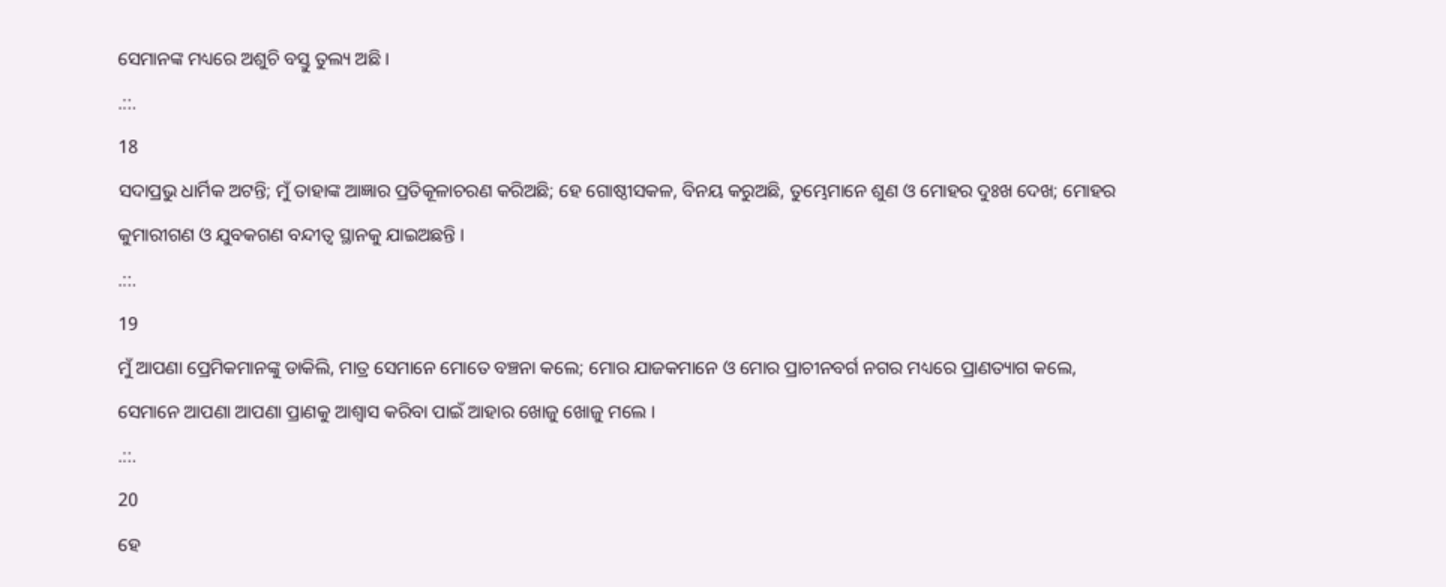ସେମାନଙ୍କ ମଧ୍ୟରେ ଅଶୁଚି ବସ୍ତୁ ତୁଲ୍ୟ ଅଛି ।
.::.
18
ସଦାପ୍ରଭୁ ଧାର୍ମିକ ଅଟନ୍ତି; ମୁଁ ତାହାଙ୍କ ଆଜ୍ଞାର ପ୍ରତିକୂଳାଚରଣ କରିଅଛି; ହେ ଗୋଷ୍ଠୀସକଳ, ବିନୟ କରୁଅଛି, ତୁମ୍ଭେମାନେ ଶୁଣ ଓ ମୋହର ଦୁଃଖ ଦେଖ; ମୋହର କୁମାରୀଗଣ ଓ ଯୁବକଗଣ ବନ୍ଦୀତ୍ଵ ସ୍ଥାନକୁ ଯାଇଅଛନ୍ତି ।
.::.
19
ମୁଁ ଆପଣା ପ୍ରେମିକମାନଙ୍କୁ ଡାକିଲି, ମାତ୍ର ସେମାନେ ମୋତେ ବଞ୍ଚନା କଲେ; ମୋର ଯାଜକମାନେ ଓ ମୋର ପ୍ରାଚୀନବର୍ଗ ନଗର ମଧ୍ୟରେ ପ୍ରାଣତ୍ୟାଗ କଲେ, ସେମାନେ ଆପଣା ଆପଣା ପ୍ରାଣକୁ ଆଶ୍ଵାସ କରିବା ପାଇଁ ଆହାର ଖୋଜୁ ଖୋଜୁ ମଲେ ।
.::.
20
ହେ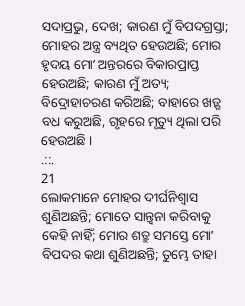ସଦାପ୍ରଭୁ, ଦେଖ; କାରଣ ମୁଁ ବିପଦଗ୍ରସ୍ତା; ମୋହର ଅନ୍ତ୍ର ବ୍ୟଥିତ ହେଉଅଛି; ମୋର ହୃଦୟ ମୋʼ ଅନ୍ତରରେ ବିକାରପ୍ରାପ୍ତ ହେଉଅଛି; କାରଣ ମୁଁ ଅତ୍ୟ; ବିଦ୍ରୋହାଚରଣ କରିଅଛି; ବାହାରେ ଖଡ଼୍ଗ ବଧ କରୁଅଛି, ଗୃହରେ ମୃତ୍ୟୁ ଥିଲା ପରି ହେଉଅଛି ।
.::.
21
ଲୋକମାନେ ମୋହର ଦୀର୍ଘନିଶ୍ଵାସ ଶୁଣିଅଛନ୍ତି; ମୋତେ ସାନ୍ତ୍ଵନା କରିବାକୁ କେହି ନାହିଁ; ମୋର ଶତ୍ରୁ ସମସ୍ତେ ମୋʼ ବିପଦର କଥା ଶୁଣିଅଛନ୍ତି; ତୁମ୍ଭେ ତାହା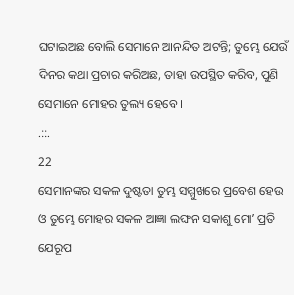ଘଟାଇଅଛ ବୋଲି ସେମାନେ ଆନନ୍ଦିତ ଅଟନ୍ତି; ତୁମ୍ଭେ ଯେଉଁ ଦିନର କଥା ପ୍ରଚାର କରିଅଛ, ତାହା ଉପସ୍ଥିତ କରିବ, ପୁଣି ସେମାନେ ମୋହର ତୁଲ୍ୟ ହେବେ ।
.::.
22
ସେମାନଙ୍କର ସକଳ ଦୁଷ୍ଟତା ତୁମ୍ଭ ସମ୍ମୁଖରେ ପ୍ରବେଶ ହେଉ ଓ ତୁମ୍ଭେ ମୋହର ସକଳ ଆଜ୍ଞା ଲଙ୍ଘନ ସକାଶୁ ମୋʼ ପ୍ରତି ଯେରୂପ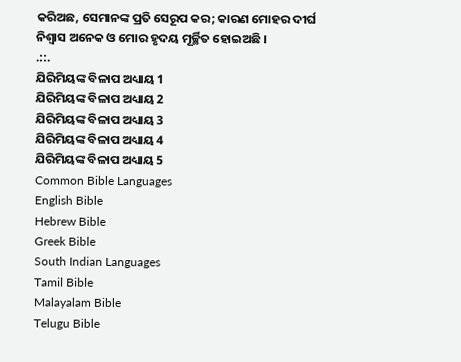କରିଅଛ, ସେମାନଙ୍କ ପ୍ରତି ସେରୂପ କର; କାରଣ ମୋହର ଦୀର୍ଘ ନିଶ୍ଵାସ ଅନେକ ଓ ମୋର ହୃଦୟ ମୂର୍ଚ୍ଛିତ ହୋଇଅଛି ।
.::.
ଯିରିମିୟଙ୍କ ବିଳାପ ଅଧ୍ୟାୟ 1
ଯିରିମିୟଙ୍କ ବିଳାପ ଅଧ୍ୟାୟ 2
ଯିରିମିୟଙ୍କ ବିଳାପ ଅଧ୍ୟାୟ 3
ଯିରିମିୟଙ୍କ ବିଳାପ ଅଧ୍ୟାୟ 4
ଯିରିମିୟଙ୍କ ବିଳାପ ଅଧ୍ୟାୟ 5
Common Bible Languages
English Bible
Hebrew Bible
Greek Bible
South Indian Languages
Tamil Bible
Malayalam Bible
Telugu Bible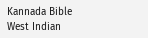Kannada Bible
West Indian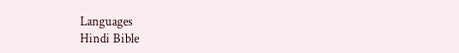Languages
Hindi Bible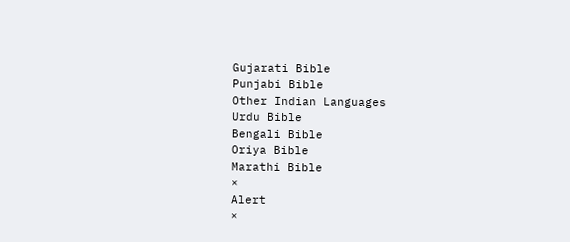Gujarati Bible
Punjabi Bible
Other Indian Languages
Urdu Bible
Bengali Bible
Oriya Bible
Marathi Bible
×
Alert
×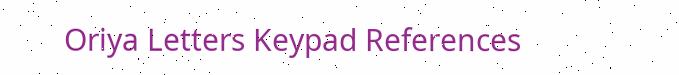Oriya Letters Keypad References